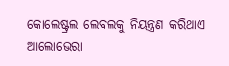କୋଲେଷ୍ଟ୍ରଲ ଲେବଲକୁ ନିୟନ୍ତ୍ରଣ କରିଥାଏ ଆଲୋଭେରା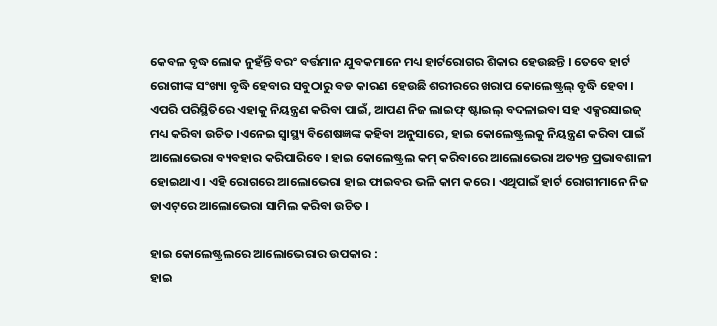କେବଳ ବୃଦ୍ଧ ଲୋକ ନୁହଁନ୍ତି ବରଂ ବର୍ତ୍ତମାନ ଯୁବକମାନେ ମଧ୍ୟ ହାର୍ଟରୋଗର ଶିକାର ହେଉଛନ୍ତି । ତେବେ ହାର୍ଟ ରୋଗୀଙ୍କ ସଂଖ୍ୟା ବୃଦ୍ଧି ହେବାର ସବୁଠାରୁ ବଡ କାରଣ ହେଉଛି ଶରୀରରେ ଖରାପ କୋଲେଷ୍ଟ୍ରଲ୍‌ ବୃଦ୍ଧି ହେବା । ଏପରି ପରିସ୍ଥିତିରେ ଏହାକୁ ନିୟନ୍ତ୍ରଣ କରିବା ପାଇଁ, ଆପଣ ନିଜ ଲାଇଫ୍‌ ଷ୍ଟାଇଲ୍‌ ବଦଳାଇବା ସହ ଏକ୍ସରସାଇଜ୍‌ ମଧ୍ୟ କରିବା ଉଚିତ ।ଏନେଇ ସ୍ୱାସ୍ଥ୍ୟ ବିଶେଷଜ୍ଞଙ୍କ କହିବା ଅନୁସାରେ, ହାଇ କୋଲେଷ୍ଟ୍ରଲକୁ ନିୟନ୍ତ୍ରଣ କରିବା ପାଇଁ ଆଲୋଭେରା ବ୍ୟବହାର କରିପାରିବେ । ହାଇ କୋଲେଷ୍ଟ୍ରଲ କମ୍‌ କରିବାରେ ଆଲୋଭେରା ଅତ୍ୟନ୍ତ ପ୍ରଭାବଶାଳୀ ହୋଇଥାଏ । ଏହି ରୋଗରେ ଆଲୋଭେରା ହାଇ ଫାଇବର ଭଳି କାମ କରେ । ଏଥିପାଇଁ ହାର୍ଟ ରୋଗୀମାନେ ନିଜ ଡାଏଟ୍‌ରେ ଆଲୋଭେରା ସାମିଲ କରିବା ଉଚିତ ।

ହାଇ କୋଲେଷ୍ଟ୍ରଲରେ ଆଲୋଭେରାର ଉପକାର :
ହାଇ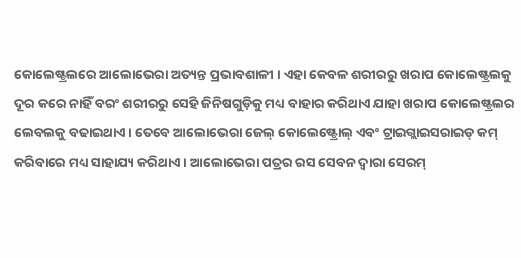କୋଲେଷ୍ଟ୍ରଲରେ ଆଲୋଭେରା ଅତ୍ୟନ୍ତ ପ୍ରଭାବଶାଳୀ । ଏହା କେବଳ ଶରୀରରୁ ଖରାପ କୋଲେଷ୍ଟ୍ରଲକୁ ଦୂର କରେ ନାହିଁ ବରଂ ଶରୀରରୁ ସେହି ଜିନିଷଗୁଡ଼ିକୁ ମଧ୍ୟ ବାହାର କରିଥାଏ ଯାହା ଖରାପ କୋଲେଷ୍ଟ୍ରଲର ଲେବଲକୁ ବଢାଇଥାଏ । ତେବେ ଆଲୋଭେରା ଜେଲ୍ କୋଲେଷ୍ଟ୍ରୋଲ୍ ଏବଂ ଟ୍ରାଇଗ୍ଲାଇସରାଇଡ୍ କମ୍‌ କରିବାରେ ମଧ୍ୟ ସାହାଯ୍ୟ କରିଥାଏ । ଆଲୋଭେରା ପତ୍ରର ରସ ସେବନ ଦ୍ୱାରା ସେରମ୍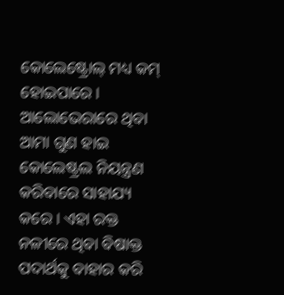କୋଲେଷ୍ଟ୍ରୋଲ୍ ମଧ୍ୟ କମ୍‌ ହୋଇପାରେ । ଆଲୋଭେରାରେ ଥିବା ଆମା ଗୁଣ ହାଇ କୋଲେଷ୍ଟ୍ରଲ ନିୟନ୍ତ୍ରଣ କରିବାରେ ସାହାଯ୍ୟ କରେ । ଏହା ରକ୍ତ ନଳୀରେ ଥିବା ବିଷାକ୍ତ ପଦାର୍ଥକୁ ବାହାର କରି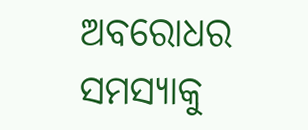ଅବରୋଧର ସମସ୍ୟାକୁ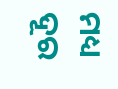ମଧ୍ୟ ଦୂର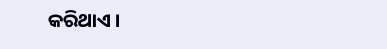କରିଥାଏ ।